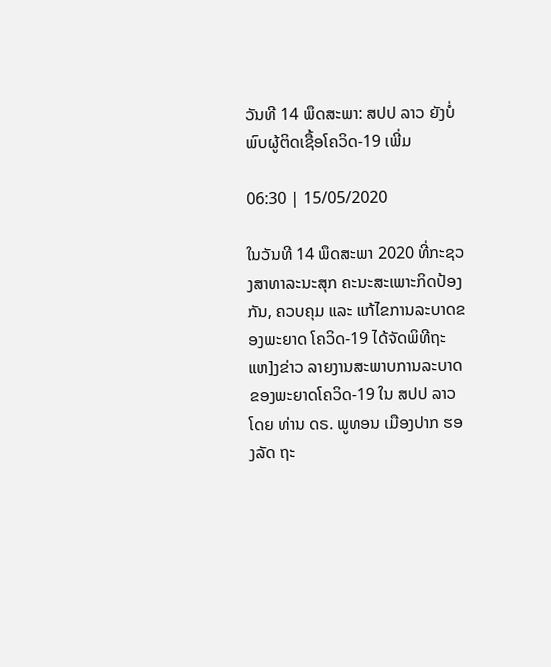ວັນທີ 14 ພຶດສະພາ: ສປປ ລາວ ຍັງບໍ່ພົບຜູ້ຕິດເຊື້ອໂຄວິດ-19 ເພີ່ມ

06:30 | 15/05/2020

ໃນວັນທີ 14 ພຶດສະພາ 2020 ທີ່ກະຊວງສາທາລະນະສຸກ ຄະນະສະເພາະກິດປ້ອງກັນ, ຄວບຄຸມ ແລະ ແກ້ໄຂການລະບາດຂອງພະຍາດ ໂຄວິດ-19 ໄດ້ຈັດພິທີຖະແຫ]ງຂ່າວ ລາຍງານສະພາບການລະບາດ ຂອງພະຍາດໂຄວິດ-19 ໃນ ສປປ ລາວ ໂດຍ ທ່ານ ດຣ. ພູທອນ ເມືອງປາກ ຮອງລັດ ຖະ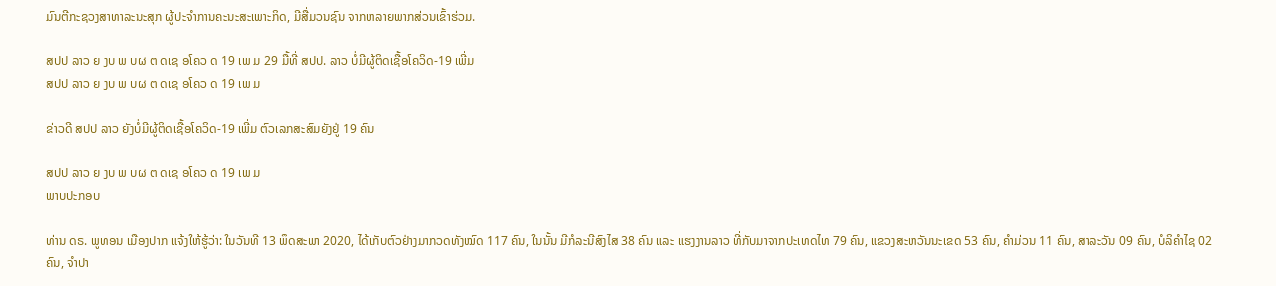ມົນຕີກະຊວງສາທາລະນະສຸກ ຜູ້ປະຈໍາການຄະນະສະເພາະກິດ, ມີສື່ມວນຊົນ ຈາກຫລາຍພາກສ່ວນເຂົ້າຮ່ວມ.

ສປປ ລາວ ຍ ງບ ພ ບຜ ຕ ດເຊ ອໂຄວ ດ 19 ເພ ມ 29 ມື້ທີ່ ສປປ. ລາວ ບໍ່ມີຜູ້ຕິດເຊື້ອໂຄວິດ-19 ເພີ່ມ
ສປປ ລາວ ຍ ງບ ພ ບຜ ຕ ດເຊ ອໂຄວ ດ 19 ເພ ມ

ຂ່າວດີ ສປປ ລາວ ຍັງບໍ່ມີຜູ້ຕິດເຊື້ອໂຄວິດ-19 ເພີ່ມ ຕົວເລກສະສົມຍັງຢູ່ 19 ຄົນ

ສປປ ລາວ ຍ ງບ ພ ບຜ ຕ ດເຊ ອໂຄວ ດ 19 ເພ ມ
ພາບປະກອບ

ທ່ານ ດຣ. ພູທອນ ເມືອງປາກ ແຈ້ງໃຫ້ຮູ້ວ່າ: ໃນວັນທີ 13 ພຶດສະພາ 2020, ໄດ້ເກັບຕົວຢ່າງມາກວດທັງໝົດ 117 ຄົນ, ໃນນັ້ນ ມີກໍລະນີສົງໄສ 38 ຄົນ ແລະ ແຮງງານລາວ ທີ່ກັບມາຈາກປະເທດໄທ 79 ຄົນ, ແຂວງສະຫວັນນະເຂດ 53 ຄົນ, ຄຳມ່ວນ 11 ຄົນ, ສາລະວັນ 09 ຄົນ, ບໍລິຄຳໄຊ 02 ຄົນ, ຈຳປາ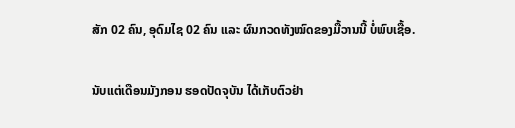ສັກ 02 ຄົນ, ອຸດົມໄຊ 02 ຄົນ ແລະ ຜົນກວດທັງໝົດຂອງມື້ວານນີ້ ບໍ່ພົບເຊື້ອ.

ນັບແຕ່ເດືອນມັງກອນ ຮອດປັດຈຸບັນ ໄດ້ເກັບຕົວຢ່າ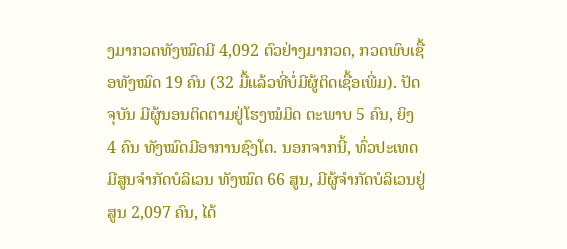ງມາກວດທັງໝົດມີ 4,092 ຕົວຢ່າງມາກວດ, ກວດພົບເຊື້ອທັງໝົດ 19 ຄົນ (32 ມື້ແລ້ວທີ່ບໍ່ມີຜູ້ຕິດເຊື້ອເພີ່ມ). ປັດຈຸບັນ ມີຜູ້ນອນຕິດຕາມຢູ່ໂຮງໝໍມິດ ຕະພາບ 5 ຄົນ, ຍິງ 4 ຄົນ ທັງໝົດມີອາການຊົງໂຕ. ນອກຈາກນີ້, ທົ່ວປະເທດ ມີສູນຈໍາກັດບໍລິເວນ ທັງໝົດ 66 ສູນ, ມີຜູ້ຈຳກັດບໍລິເວນຢູ່ສູນ 2,097 ຄົນ, ໄດ້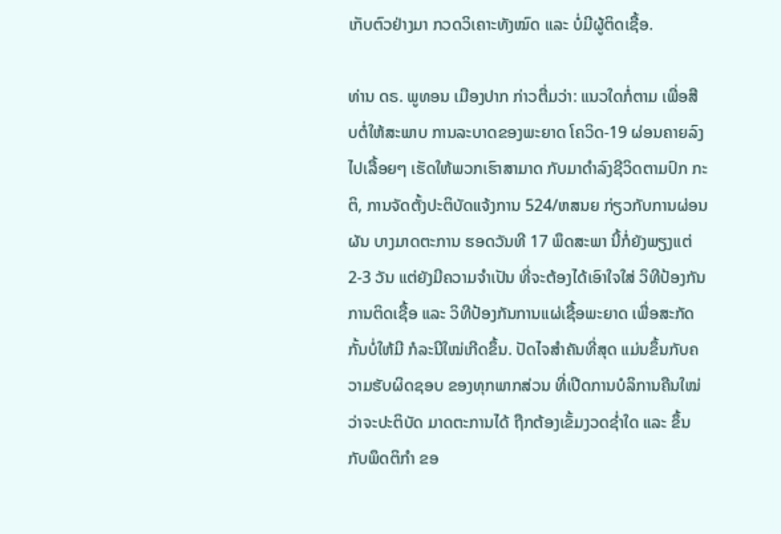ເກັບຕົວຢ່າງມາ ກວດວິເຄາະທັງໝົດ ແລະ ບໍ່ມີຜູ້ຕິດເຊື້ອ.

ທ່ານ ດຣ. ພູທອນ ເມືອງປາກ ກ່າວຕື່ມວ່າ: ແນວໃດກໍ່ຕາມ ເພື່ອສືບຕໍ່ໃຫ້ສະພາບ ການລະບາດຂອງພະຍາດ ໂຄວິດ-19 ຜ່ອນຄາຍລົງໄປເລື້ອຍໆ ເຮັດໃຫ້ພວກເຮົາສາມາດ ກັບມາດໍາລົງຊີວິດຕາມປົກ ກະຕິ, ການຈັດຕັ້ງປະຕິບັດແຈ້ງການ 524/ຫສນຍ ກ່ຽວກັບການຜ່ອນຜັນ ບາງມາດຕະການ ຮອດວັນທີ 17 ພຶດສະພາ ນີ້ກໍ່ຍັງພຽງແຕ່ 2-3 ວັນ ແຕ່ຍັງມີຄວາມຈໍາເປັນ ທີ່ຈະຕ້ອງໄດ້ເອົາໃຈໃສ່ ວິທີປ້ອງກັນການຕິດເຊື້ອ ແລະ ວິທີປ້ອງກັນການແຜ່ເຊື້ອພະຍາດ ເພື່ອສະກັດກັ້ນບໍ່ໃຫ້ມີ ກໍລະນີໃໝ່ເກີດຂຶ້ນ. ປັດໄຈສໍາຄັນທີ່ສຸດ ແມ່ນຂຶ້ນກັບຄວາມຮັບຜິດຊອບ ຂອງທຸກພາກສ່ວນ ທີ່ເປີດການບໍລິການຄືນໃໝ່ ວ່າຈະປະຕິບັດ ມາດຕະການໄດ້ ຖືກຕ້ອງເຂັ້ມງວດຊ່ຳໃດ ແລະ ຂຶ້ນກັບພຶດຕິກໍາ ຂອ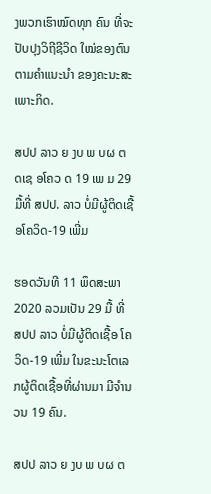ງພວກເຮົາໝົດທຸກ ຄົນ ທີ່ຈະປັບປຸງວິຖີຊີວິດ ໃໝ່ຂອງຕົນຕາມຄຳແນະນຳ ຂອງຄະນະສະເພາະກິດ.

ສປປ ລາວ ຍ ງບ ພ ບຜ ຕ ດເຊ ອໂຄວ ດ 19 ເພ ມ 29 ມື້ທີ່ ສປປ. ລາວ ບໍ່ມີຜູ້ຕິດເຊື້ອໂຄວິດ-19 ເພີ່ມ

ຮອດວັນທີ 11 ພຶດສະພາ 2020 ລວມເປັນ 29 ມື້ ທີ່ ສປປ ລາວ ບໍ່ມີຜູ້ຕິດເຊື້ອ ໂຄວິດ-19 ເພີ່ມ ໃນຂະນະໂຕເລກຜູ້ຕິດເຊື້ອທີ່ຜ່ານມາ ມີຈຳນວນ 19 ຄົນ.

ສປປ ລາວ ຍ ງບ ພ ບຜ ຕ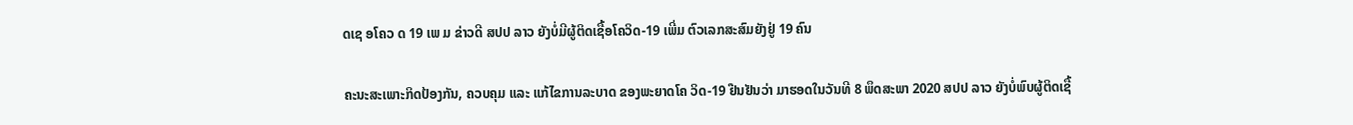ດເຊ ອໂຄວ ດ 19 ເພ ມ ຂ່າວດີ ສປປ ລາວ ຍັງບໍ່ມີຜູ້ຕິດເຊື້ອໂຄວິດ-19 ເພີ່ມ ຕົວເລກສະສົມຍັງຢູ່ 19 ຄົນ

ຄະນະສະເພາະກິດປ້ອງກັນ, ຄວບຄຸມ ແລະ ແກ້ໄຂການລະບາດ ຂອງພະຍາດໂຄ ວິດ-19 ຢືນຢັນວ່າ ມາຮອດໃນວັນທີ 8 ພຶດສະພາ 2020 ສປປ ລາວ ຍັງບໍ່ພົບຜູ້ຕິດເຊື້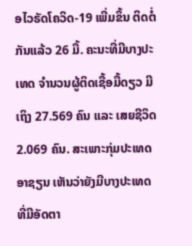ອໄວຣັດໂຄວິດ-19 ເພີ່ມຂຶ້ນ ຕິດຕໍ່ກັນແລ້ວ 26 ມື້. ຄະນະທີ່ມີບາງປະເທດ ຈຳນວນຜູ້ຕິດເຊື້ອມື້ດຽວ ມີເຖິງ 27.569 ຄົນ ແລະ ເສຍຊີວິດ 2.069 ຄົນ. ສະເພາະກຸ່ມປະເທດອາຊຽນ ເຫັນວ່າຍັງມີບາງປະເທດ ທີ່ມີອັດຕາ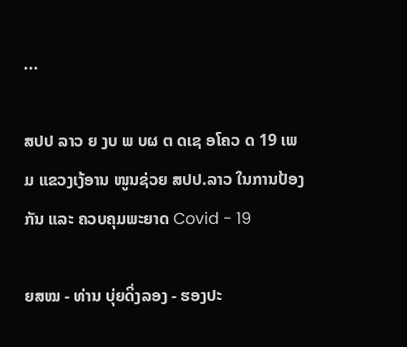...

ສປປ ລາວ ຍ ງບ ພ ບຜ ຕ ດເຊ ອໂຄວ ດ 19 ເພ ມ ແຂວງເງ້ອານ ໜູນຊ່ວຍ ສປປ.ລາວ ໃນການປ້ອງກັນ ແລະ ຄວບຄຸມພະຍາດ Covid - 19

ຍສໝ - ທ່ານ ບຸ່ຍດິ່ງລອງ - ຮອງປະ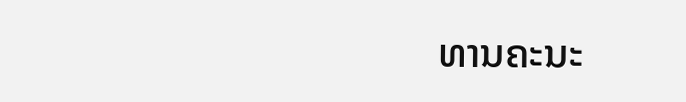ທານຄະນະ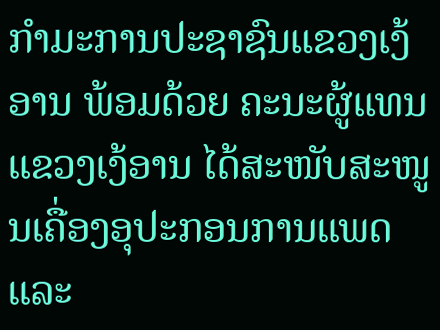ກຳມະການປະຊາຊົນແຂວງເງ້ອານ ພ້ອມດ້ວຍ ຄະນະຜູ້ແທນແຂວງເງ້ອານ ໄດ້ສະໜັບສະໜູນເຄື່ອງອຸປະກອນການແພດ ແລະ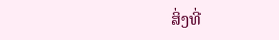ສິ່ງທີ່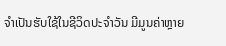ຈຳເປັນຮັບໃຊ້ໃນຊີວິດປະຈຳວັນ ມີມູນຄ່າຫຼາຍ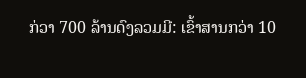ກ່ວາ 700 ລ້ານດົງລວມມີ: ເຂົ້າສານກວ່າ 10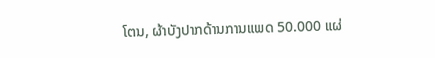ໂຕນ, ຜ້າບັງປາກດ້ານການແພດ 50.000 ແຜ່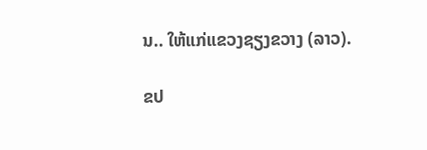ນ.. ໃຫ້ແກ່ແຂວງຊຽງຂວາງ (ລາວ).

ຂປ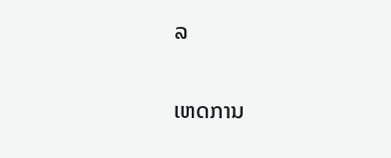ລ

ເຫດການ